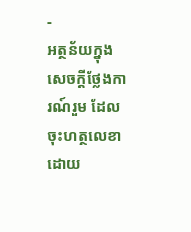-
អត្ថន័យក្នុងសេចក្តីថ្លែងការណ៍រួម ដែលចុះហត្ថលេខាដោយ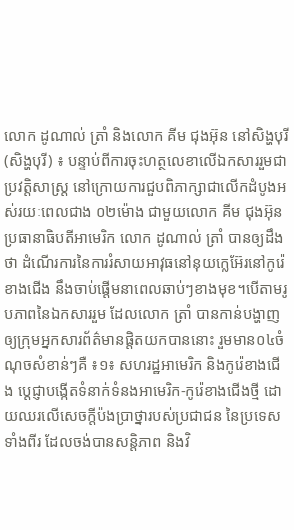លោក ដូណាល់ ត្រាំ និងលោក គីម ជុងអ៊ុន នៅសិង្ហបុរី
(សិង្ហបុរី) ៖ បន្ទាប់ពីការចុះហត្ថលេខាលើឯកសាររួមជាប្រវត្តិសាស្រ្ត នៅក្រោយការជួបពិភាក្សាជាលើកដំបូងអស់រយៈពេលជាង ០២ម៉ោង ជាមួយលោក គីម ជុងអ៊ុន ប្រធានាធិបតីអាមេរិក លោក ដូណាល់ ត្រាំ បានឲ្យដឹងថា ដំណើរការនៃការរំសាយអាវុធនៅនុយក្លេអ៊ែរនៅកូរ៉េខាងជើង នឹងចាប់ផ្តើមនាពេលឆាប់ៗខាងមុខ។បើតាមរូបភាពនៃឯកសាររួម ដែលលោក ត្រាំ បានកាន់បង្ហាញឲ្យក្រុមអ្នកសារព័ត៌មានផ្តិតយកបាននោះ រួមមាន០៤ចំណុចសំខាន់ៗគឺ ៖១៖ សហរដ្ឋអាមេរិក និងកូរ៉េខាងជើង ប្តេជ្ញាបង្កើតទំនាក់ទំនងអាមេរិក-កូរ៉េខាងជើងថ្មី ដោយឈរលើសេចក្តីប៉ងប្រាថ្នារបស់ប្រជាជន នៃប្រទេសទាំងពីរ ដែលចង់បានសន្តិភាព និងវិ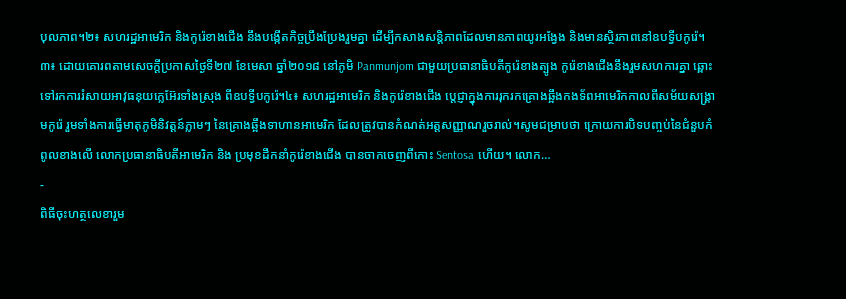បុលភាព។២៖ សហរដ្ឋអាមេរិក និងកូរ៉េខាងជើង នឹងបង្កើតកិច្ចប្រឹងប្រែងរួមគ្នា ដើម្បីកសាងសន្តិភាពដែលមានភាពយូរអង្វែង និងមានស្ថិរភាពនៅឧបទ្វីបកូរ៉េ។៣៖ ដោយគោរពតាមសេចក្តីប្រកាសថ្ងៃទី២៧ ខែមេសា ឆ្នាំ២០១៨ នៅភូមិ Panmunjom ជាមួយប្រធានាធិបតីកូរ៉េខាងត្បូង កូរ៉េខាងជើងនឹងរួមសហការគ្នា ឆ្ពោះទៅរកការរំសាយអាវុធនុយក្លេអ៊ែរទាំងស្រុង ពីឧបទ្វីបកូរ៉េ។៤៖ សហរដ្ឋអាមេរិក និងកូរ៉េខាងជើង ប្តេជ្ញាក្នុងការរុករកគ្រោងឆ្អឹងកងទ័ពអាមេរិកកាលពីសម័យសង្រ្គាមកូរ៉េ រួមទាំងការធ្វើមាតុភូមិនិវត្តន៍ភ្លាមៗ នៃគ្រោងឆ្អឹងទាហានអាមេរិក ដែលត្រូវបានកំណត់អត្តសញ្ញាណរួចរាល់។សូមជម្រាបថា ក្រោយការបិទបញ្ចប់នៃជំនួបកំពូលខាងលើ លោកប្រធានាធិបតីអាមេរិក និង ប្រមុខដឹកនាំកូរ៉េខាងជើង បានចាកចេញពីកោះ Sentosa ហើយ។ លោក…
-
ពិធីចុះហត្ថលេខារួម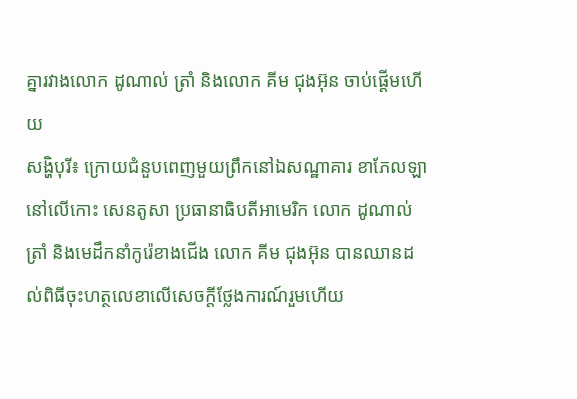គ្នារវាងលោក ដូណាល់ ត្រាំ និងលោក គីម ជុងអ៊ុន ចាប់ផ្តើមហើយ
សង្ហិបុរី៖ ក្រោយជំនួបពេញមួយព្រឹកនៅឯសណ្ឋាគារ ខាភែលឡា នៅលើកោះ សេនតូសា ប្រធានាធិបតីអាមេរិក លោក ដូណាល់ ត្រាំ និងមេដឹកនាំកូរ៉េខាងជើង លោក គីម ជុងអ៊ុន បានឈានដល់ពិធីចុះហត្ថលេខាលើសេចក្ដីថ្លែងការណ៍រួមហើយ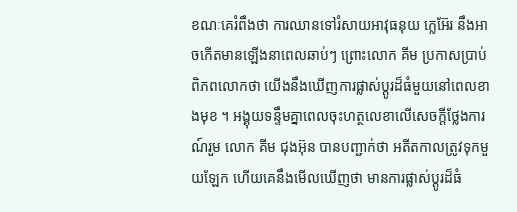ខណៈគេរំពឹងថា ការឈានទៅរំសាយអាវុធនុយ ក្លេអ៊ែរ នឹងអាចកើតមានឡើងនាពេលឆាប់ៗ ព្រោះលោក គីម ប្រកាសប្រាប់ពិភពលោកថា យើងនឹងឃើញការផ្លាស់ប្តូរដ៏ធំមួយនៅពេលខាងមុខ ។ អង្គុយទន្ទឹមគ្នាពេលចុះហត្ថលេខាលើសេចក្តីថ្លែងការណ៍រួម លោក គីម ជុងអ៊ុន បានបញ្ជាក់ថា អតីតកាលត្រូវទុកមួយឡែក ហើយគេនឹងមើលឃើញថា មានការផ្លាស់ប្តូរដ៏ធំ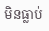មិនធ្លាប់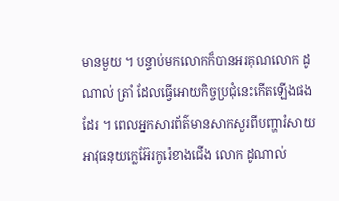មានមួយ ។ បន្ទាប់មកលោកក៏បានអរគុណលោក ដូណាល់ ត្រាំ ដែលធ្វើអោយកិច្ចប្រជុំនេះកើតឡើងផងដែរ ។ ពេលអ្នកសារព័ត៌មានសាកសួរពីបញ្ហារំសាយអាវុធនុយក្លេអ៊ែរកូរ៉េខាងជើង លោក ដូណាល់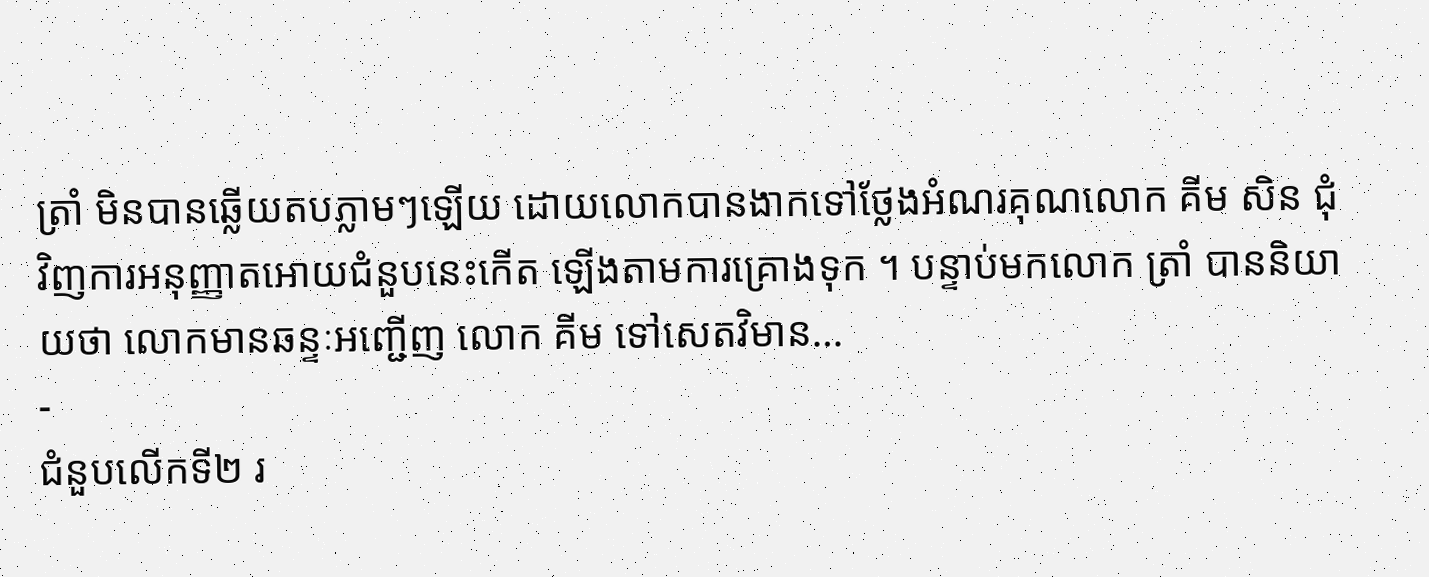ត្រាំ មិនបានឆ្លើយតបភ្លាមៗឡើយ ដោយលោកបានងាកទៅថ្លែងអំណរគុណលោក គីម សិន ជុំវិញការអនុញ្ញាតអោយជំនួបនេះកើត ឡើងតាមការគ្រោងទុក ។ បន្ទាប់មកលោក ត្រាំ បាននិយាយថា លោកមានឆន្ទៈអញ្ជើញ លោក គីម ទៅសេតវិមាន…
-
ជំនួបលើកទី២ រ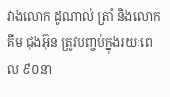វាងលោក ដូណាល់ ត្រាំ និងលោក គីម ជុងអ៊ុន ត្រូវបញ្ចប់ក្នុងរយៈពេល ៩០នា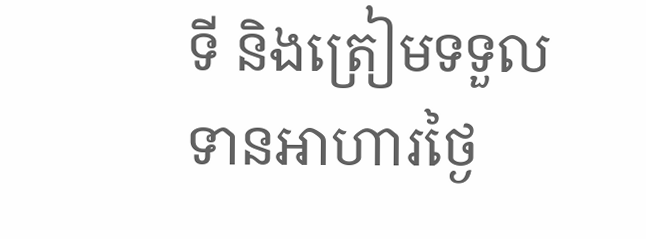ទី និងត្រៀមទទួលទានអាហារថ្ងៃ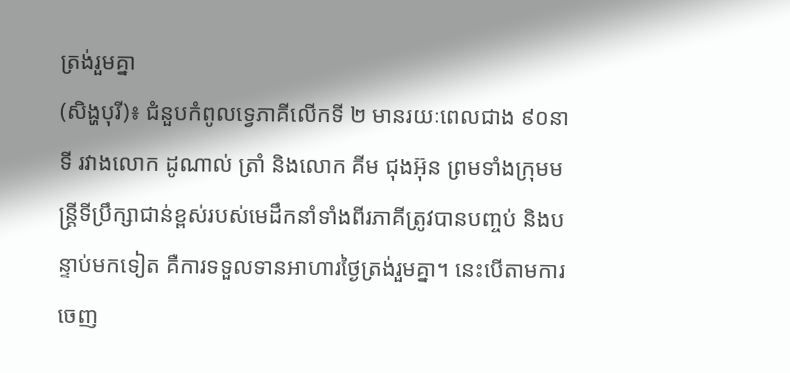ត្រង់រួមគ្នា
(សិង្ហបុរី)៖ ជំនួបកំពូលទ្វេភាគីលើកទី ២ មានរយៈពេលជាង ៩០នាទី រវាងលោក ដូណាល់ ត្រាំ និងលោក គីម ជុងអ៊ុន ព្រមទាំងក្រុមមន្ត្រីទីប្រឹក្សាជាន់ខ្ពស់របស់មេដឹកនាំទាំងពីរភាគីត្រូវបានបញ្ចប់ និងបន្ទាប់មកទៀត គឺការទទួលទានអាហារថ្ងៃត្រង់រួមគ្នា។ នេះបើតាមការចេញ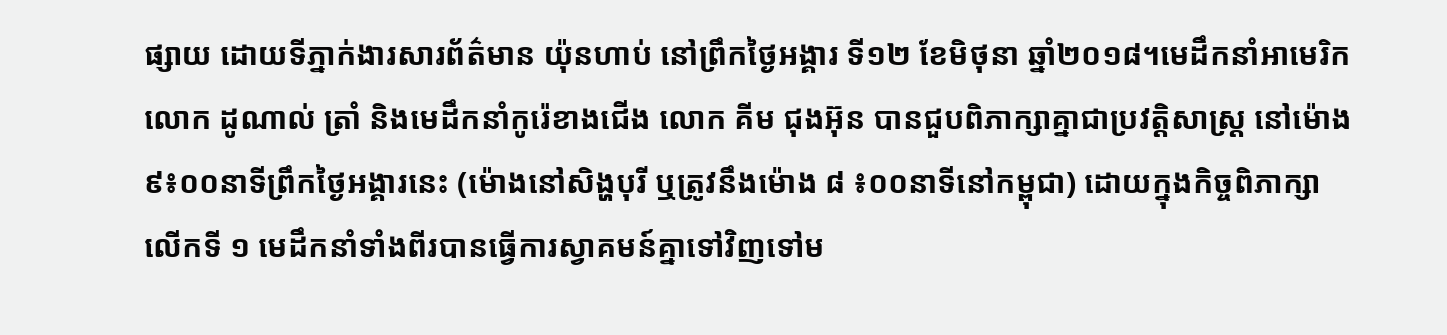ផ្សាយ ដោយទីភ្នាក់ងារសារព័ត៌មាន យ៉ុនហាប់ នៅព្រឹកថ្ងៃអង្គារ ទី១២ ខែមិថុនា ឆ្នាំ២០១៨។មេដឹកនាំអាមេរិក លោក ដូណាល់ ត្រាំ និងមេដឹកនាំកូរ៉េខាងជើង លោក គីម ជុងអ៊ុន បានជួបពិភាក្សាគ្នាជាប្រវត្តិសាស្ត្រ នៅម៉ោង ៩៖០០នាទីព្រឹកថ្ងៃអង្គារនេះ (ម៉ោងនៅសិង្ហបុរី ឬត្រូវនឹងម៉ោង ៨ ៖០០នាទីនៅកម្ពុជា) ដោយក្នុងកិច្ចពិភាក្សាលើកទី ១ មេដឹកនាំទាំងពីរបានធ្វើការស្វាគមន៍គ្នាទៅវិញទៅម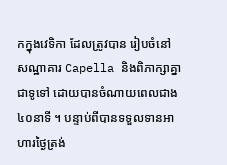កក្នុងវេទិកា ដែលត្រូវបាន រៀបចំនៅសណ្ឋាគារ Capella និងពិភាក្សាគ្នាជាទូទៅ ដោយបានចំណាយពេលជាង ៤០នាទី ។ បន្ទាប់ពីបានទទួលទានអាហារថ្ងៃត្រង់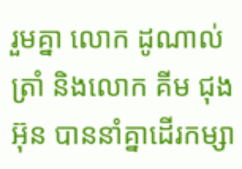រួមគ្នា លោក ដូណាល់ ត្រាំ និងលោក គីម ជុងអ៊ុន បាននាំគ្នាដើរកម្សា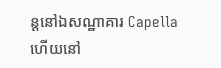ន្តនៅឯសណ្ឋាគារ Capella ហើយនៅ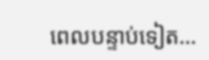ពេលបន្ទាប់ទៀត…